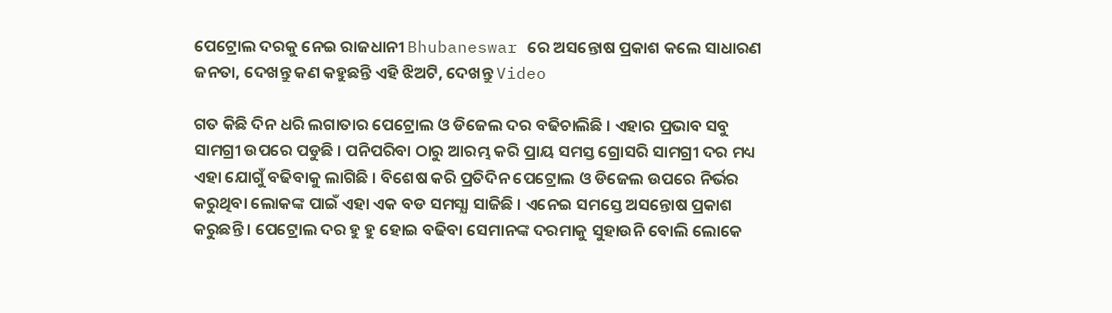ପେଟ୍ରୋଲ ଦରକୁ ନେଇ ରାଜଧାନୀ Bhubaneswar ରେ ଅସନ୍ତୋଷ ପ୍ରକାଶ କଲେ ସାଧାରଣ ଜନତା, ଦେଖନ୍ତୁ କଣ କହୁଛନ୍ତି ଏହି ଝିଅଟି, ଦେଖନ୍ତୁ Video

ଗତ କିଛି ଦିନ ଧରି ଲଗାତାର ପେଟ୍ରୋଲ ଓ ଡିଜେଲ ଦର ବଢିଚାଲିଛି । ଏହାର ପ୍ରଭାବ ସବୁ ସାମଗ୍ରୀ ଉପରେ ପଡୁଛି । ପନିପରିବା ଠାରୁ ଆରମ୍ଭ କରି ପ୍ରାୟ ସମସ୍ତ ଗ୍ରୋସରି ସାମଗ୍ରୀ ଦର ମଧ୍ୟ ଏହା ଯୋଗୁଁ ବଢିବାକୁ ଲାଗିଛି । ବିଶେଷ କରି ପ୍ରତିଦିନ ପେଟ୍ରୋଲ ଓ ଡିଜେଲ ଉପରେ ନିର୍ଭର କରୁଥିବା ଲୋକଙ୍କ ପାଇଁ ଏହା ଏକ ବଡ ସମସ୍ଯା ସାଜିଛି । ଏନେଇ ସମସ୍ତେ ଅସନ୍ତୋଷ ପ୍ରକାଶ କରୁଛନ୍ତି । ପେଟ୍ରୋଲ ଦର ହୁ ହୁ ହୋଇ ବଢିବା ସେମାନଙ୍କ ଦରମାକୁ ସୁହାଉନି ବୋଲି ଲୋକେ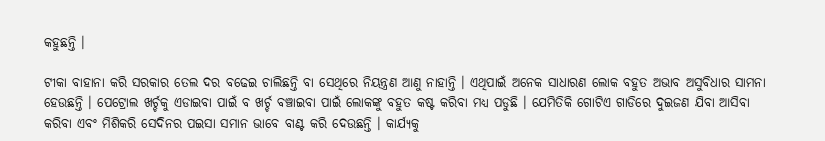କହୁଛନ୍ତି ।

ଟୀକା ବାହାନା କରି ସରକାର ତେଲ ଦର ବଢେଇ ଚାଲିଛନ୍ତି ବା ସେଥିରେ ନିୟନ୍ତ୍ରଣ ଆଣୁ ନାହାନ୍ତି । ଏଥିପାଇଁ ଅନେକ ସାଧାରଣ ଲୋକ ବହୁତ ଅଭାବ ଅସୁବିଧାର ସାମନା ହେଉଛନ୍ତି । ପେଟ୍ରୋଲ ଖର୍ଚ୍ଚକୁ ଏଡାଇବା ପାଇଁ ବ ଖର୍ଚ୍ଚ ବଞ୍ଚାଇବା ପାଇଁ ଲୋକଙ୍କୁ ବହୁତ କଷ୍ଟ କରିବା ମଧ୍ୟ ପଡୁଛି । ଯେମିତିକି ଗୋଟିଏ ଗାଡିରେ ଦୁଇଜଣ ଯିବା ଆସିବା କରିବା ଏବଂ ମିଶିକରି ସେଦିନର ପଇସା ସମାନ ଭାବେ ବାଣ୍ଟ କରି ଦେଉଛନ୍ତି । କାର୍ଯ୍ୟକୁ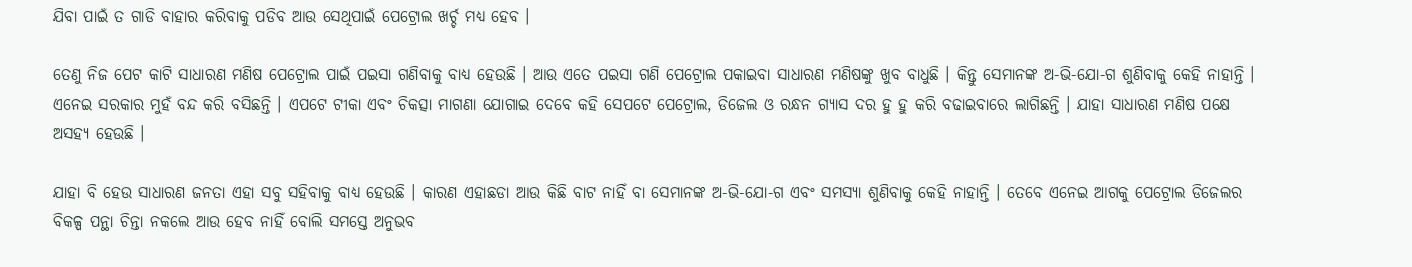ଯିବା ପାଇଁ ତ ଗାଡି ବାହାର କରିବାକୁ ପଡିବ ଆଉ ସେଥିପାଇଁ ପେଟ୍ରୋଲ ଖର୍ଚ୍ଚ ମଧ୍ୟ ହେବ ।

ତେଣୁ ନିଜ ପେଟ କାଟି ସାଧାରଣ ମଣିଷ ପେଟ୍ରୋଲ ପାଇଁ ପଇସା ଗଣିବାକୁ ବାଧ୍ୟ ହେଉଛି । ଆଉ ଏତେ ପଇସା ଗଣି ପେଟ୍ରୋଲ ପକାଇବା ସାଧାରଣ ମଣିଷଙ୍କୁ ଖୁବ ବାଧୁଛି । କିନ୍ତୁ ସେମାନଙ୍କ ଅ-ଭି-ଯୋ-ଗ ଶୁଣିବାକୁ କେହି ନାହାନ୍ତି । ଏନେଇ ସରକାର ମୁହଁ ବନ୍ଦ କରି ବସିଛନ୍ତି । ଏପଟେ ଟୀକା ଏବଂ ଚିକତ୍ସା ମାଗଣା ଯୋଗାଇ ଦେବେ କହି ସେପଟେ ପେଟ୍ରୋଲ, ଡିଜେଲ ଓ ରନ୍ଧନ ଗ୍ଯାସ ଦର ହୁ ହୁ କରି ବଢାଇବାରେ ଲାଗିଛନ୍ତି । ଯାହା ସାଧାରଣ ମଣିଷ ପକ୍ଷେ ଅସହ୍ୟ ହେଉଛି ।

ଯାହା ବି ହେଉ ସାଧାରଣ ଜନତା ଏହା ସବୁ ସହିବାକୁ ବାଧ୍ୟ ହେଉଛି । କାରଣ ଏହାଛଡା ଆଉ କିଛି ବାଟ ନାହିଁ ବା ସେମାନଙ୍କ ଅ-ଭି-ଯୋ-ଗ ଏବଂ ସମସ୍ଯା ଶୁଣିବାକୁ କେହି ନାହାନ୍ତି । ତେବେ ଏନେଇ ଆଗକୁ ପେଟ୍ରୋଲ ଡିଜେଲର ବିକଳ୍ପ ପନ୍ଥା ଚିନ୍ତା ନକଲେ ଆଉ ହେବ ନାହିଁ ବୋଲି ସମସ୍ତେ ଅନୁଭବ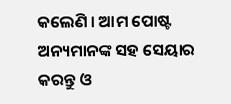କଲେଣି । ଆମ ପୋଷ୍ଟ ଅନ୍ୟମାନଙ୍କ ସହ ସେୟାର କରନ୍ତୁ ଓ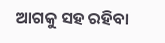ଆଗକୁ ସହ ରହିବା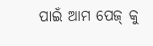ପାଇଁ ଆମ ପେଜ୍ କୁ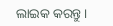ଲାଇକ କରନ୍ତୁ ।